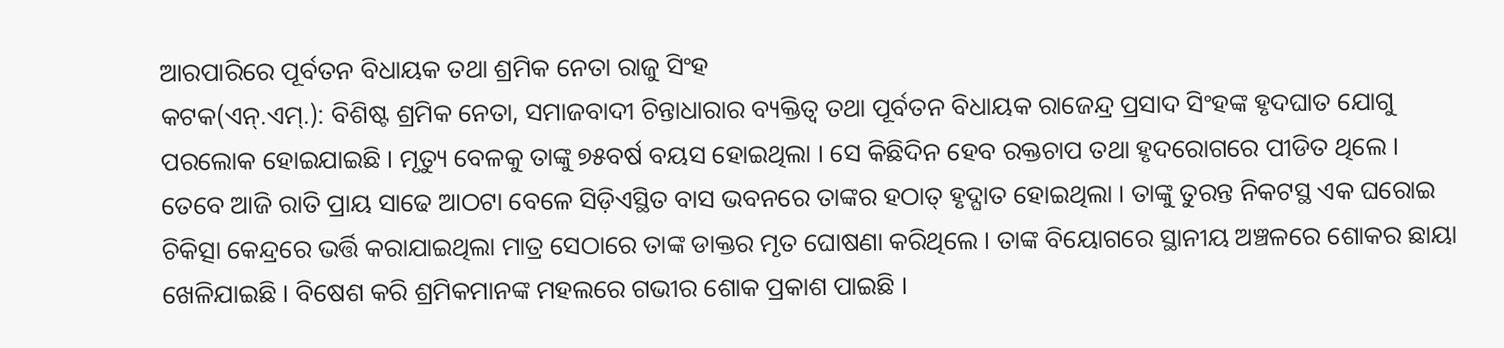ଆରପାରିରେ ପୂର୍ବତନ ବିଧାୟକ ତଥା ଶ୍ରମିକ ନେତା ରାଜୁ ସିଂହ
କଟକ(ଏନ୍.ଏମ୍.): ବିଶିଷ୍ଟ ଶ୍ରମିକ ନେତା, ସମାଜବାଦୀ ଚିନ୍ତାଧାରାର ବ୍ୟକ୍ତିତ୍ୱ ତଥା ପୂର୍ବତନ ବିଧାୟକ ରାଜେନ୍ଦ୍ର ପ୍ରସାଦ ସିଂହଙ୍କ ହୃଦଘାତ ଯୋଗୁ ପରଲୋକ ହୋଇଯାଇଛି । ମୃତ୍ୟୁ ବେଳକୁ ତାଙ୍କୁ ୭୫ବର୍ଷ ବୟସ ହୋଇଥିଲା । ସେ କିଛିଦିନ ହେବ ରକ୍ତଚାପ ତଥା ହୃଦରୋଗରେ ପୀଡିତ ଥିଲେ । ତେବେ ଆଜି ରାତି ପ୍ରାୟ ସାଢେ ଆଠଟା ବେଳେ ସିଡ଼ିଏସ୍ଥିତ ବାସ ଭବନରେ ତାଙ୍କର ହଠାତ୍ ହୃଦ୍ଘାତ ହୋଇଥିଲା । ତାଙ୍କୁ ତୁରନ୍ତ ନିକଟସ୍ଥ ଏକ ଘରୋଇ ଚିକିତ୍ସା କେନ୍ଦ୍ରରେ ଭର୍ତ୍ତି କରାଯାଇଥିଲା ମାତ୍ର ସେଠାରେ ତାଙ୍କ ଡାକ୍ତର ମୃତ ଘୋଷଣା କରିଥିଲେ । ତାଙ୍କ ବିୟୋଗରେ ସ୍ଥାନୀୟ ଅଞ୍ଚଳରେ ଶୋକର ଛାୟା ଖେଳିଯାଇଛି । ବିଷେଶ କରି ଶ୍ରମିକମାନଙ୍କ ମହଲରେ ଗଭୀର ଶୋକ ପ୍ରକାଶ ପାଇଛି ।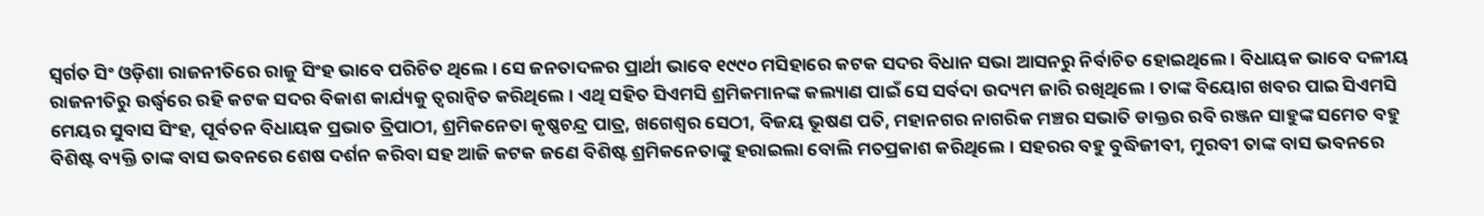ସ୍ୱର୍ଗତ ସିଂ ଓଡ଼ିଶା ରାଜନୀତିରେ ରାଜୁ ସିଂହ ଭାବେ ପରିଚିତ ଥିଲେ । ସେ ଜନତାଦଳର ପ୍ରାର୍ଥୀ ଭାବେ ୧୯୯୦ ମସିହାରେ କଟକ ସଦର ବିଧାନ ସଭା ଆସନରୁ ନିର୍ବାଚିତ ହୋଇଥିଲେ । ବିଧାୟକ ଭାବେ ଦଳୀୟ ରାଜନୀତିରୁ ଉର୍ଦ୍ଧ୍ୱରେ ରହି କଟକ ସଦର ବିକାଶ କାର୍ଯ୍ୟକୁ ତ୍ୱରାନ୍ୱିତ କରିଥିଲେ । ଏଥି ସହିତ ସିଏମସି ଶ୍ରମିକମାନଙ୍କ କଲ୍ୟାଣ ପାଇଁ ସେ ସର୍ବଦା ଉଦ୍ୟମ ଜାରି ରଖିଥିଲେ । ତାଙ୍କ ବିୟୋଗ ଖବର ପାଇ ସିଏମସି ମେୟର ସୁବାସ ସିଂହ, ପୂର୍ବତନ ବିଧାୟକ ପ୍ରଭାତ ତ୍ରିପାଠୀ, ଶ୍ରମିକନେତା କୃଷ୍ଣଚନ୍ଦ୍ର ପାତ୍ର, ଖଗେଶ୍ୱର ସେଠୀ, ବିଜୟ ଭୂଷଣ ପତି, ମହାନଗର ନାଗରିକ ମଞ୍ଚର ସଭାତି ଡାକ୍ତର ରବି ରଞ୍ଜନ ସାହୁଙ୍କ ସମେତ ବହୁ ବିଶିଷ୍ଟ ବ୍ୟକ୍ତି ତାଙ୍କ ବାସ ଭବନରେ ଶେଷ ଦର୍ଶନ କରିବା ସହ ଆଜି କଟକ ଜଣେ ବିଶିଷ୍ଟ ଶ୍ରମିକନେତାଙ୍କୁ ହରାଇଲା ବୋଲି ମତପ୍ରକାଶ କରିଥିଲେ । ସହରର ବହୁ ବୁଦ୍ଧିଜୀବୀ, ମୁରବୀ ତାଙ୍କ ବାସ ଭବନରେ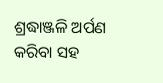ଶ୍ରଦ୍ଧାଞ୍ଜଳି ଅର୍ପଣ କରିବା ସହ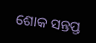ଶୋକ ସନ୍ତପ୍ତ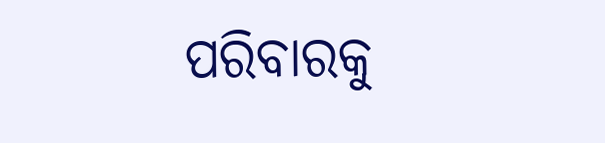ପରିବାରକୁ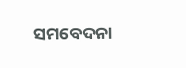ସମବେଦନା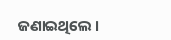ଜଣାଇଥିଲେ ।